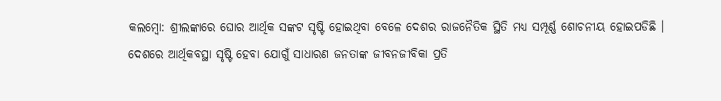କଲମ୍ବୋ: ଶ୍ରୀଲଙ୍କାରେ ଘୋର ଆର୍ଥିକ ସଙ୍କଟ ସୃଷ୍ଟି ହୋଇଥିବା ବେଳେ ଦେଶର ରାଜନୈତିକ ସ୍ଥିତି ମଧ୍ୟ ସମ୍ପୂର୍ଣ୍ଣ ଶୋଚନୀୟ ହୋଇପଡିଛି । ଦେଶରେ ଆର୍ଥିକବସ୍ଥା ସୃଷ୍ଟି ହେବା ଯୋଗୁଁ ସାଧାରଣ ଜନତାଙ୍କ ଜୀବନଜୀବିକା ପ୍ରତି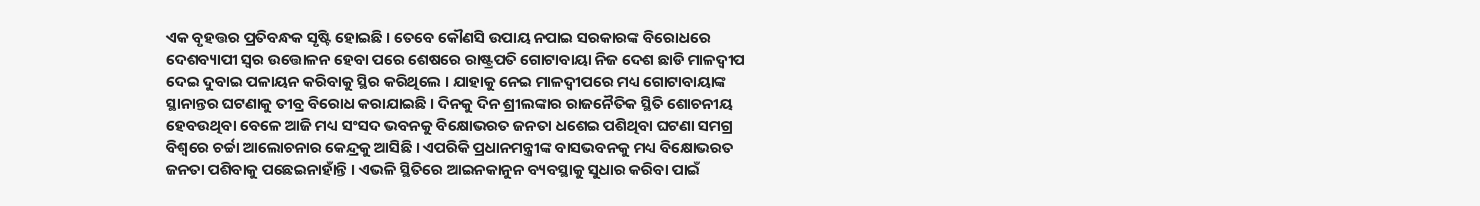ଏକ ବୃହତ୍ତର ପ୍ରତିବନ୍ଧକ ସୃଷ୍ଟି ହୋଇଛି । ତେବେ କୌଣସି ଉପାୟ ନପାଇ ସରକାରଙ୍କ ବିରୋଧରେ ଦେଶବ୍ୟାପୀ ସ୍ୱର ଉତ୍ତୋଳନ ହେବା ପରେ ଶେଷରେ ରାଷ୍ଟ୍ରପତି ଗୋଟାବାୟା ନିଜ ଦେଶ ଛାଡି ମାଳଦ୍ୱୀପ ଦେଇ ଦୁବାଇ ପଳାୟନ କରିବାକୁ ସ୍ଥିର କରିଥିଲେ । ଯାହାକୁ ନେଇ ମାଳଦ୍ୱୀପରେ ମଧ୍ୟ ଗୋଟାବାୟାଙ୍କ ସ୍ଥାନାନ୍ତର ଘଟଣାକୁ ତୀବ୍ର ବିରୋଧ କରାଯାଇଛି । ଦିନକୁ ଦିନ ଶ୍ରୀଲଙ୍କାର ରାଜନୈତିକ ସ୍ଥିତି ଶୋଚନୀୟ ହେବଉଥିବା ବେଳେ ଆଜି ମଧ୍ୟ ସଂସଦ ଭବନକୁ ବିକ୍ଷୋଭରତ ଜନତା ଧଶେଇ ପଶିଥିବା ଘଟଣା ସମଗ୍ର ବିଶ୍ୱରେ ଚର୍ଚ୍ଚା ଆଲୋଚନାର କେନ୍ଦ୍ରକୁ ଆସିଛି । ଏପରିକି ପ୍ରଧାନମନ୍ତ୍ରୀଙ୍କ ବାସଭବନକୁ ମଧ୍ୟ ବିକ୍ଷୋଭରତ ଜନତା ପଶିବାକୁ ପଛେଇନାହାଁନ୍ତି । ଏଭଳି ସ୍ଥିତିରେ ଆଇନକାନୁନ ବ୍ୟବସ୍ଥାକୁ ସୁଧାର କରିବା ପାଇଁ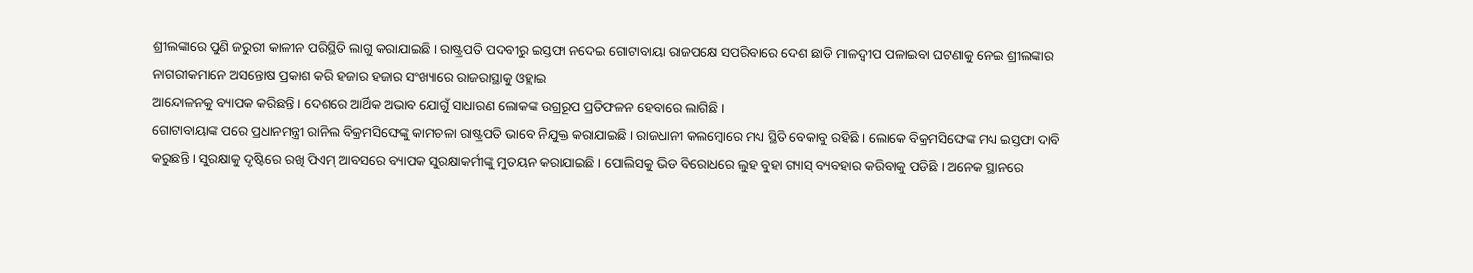ଶ୍ରୀଲଙ୍କାରେ ପୁଣି ଜରୁରୀ କାଳୀନ ପରିସ୍ଥିତି ଲାଗୁ କରାଯାଇଛି । ରାଷ୍ଟ୍ରପତି ପଦବୀରୁ ଇସ୍ତଫା ନଦେଇ ଗୋଟାବାୟା ରାଜପକ୍ଷେ ସପରିବାରେ ଦେଶ ଛାଡି ମାଳଦ୍ୱୀପ ପଳାଇବା ଘଟଣାକୁ ନେଇ ଶ୍ରୀଲଙ୍କାର ନାଗରୀକମାନେ ଅସନ୍ତୋଷ ପ୍ରକାଶ କରି ହଜାର ହଜାର ସଂଖ୍ୟାରେ ରାଜରାସ୍ଥାକୁ ଓହ୍ଲାଇ
ଆନ୍ଦୋଳନକୁ ବ୍ୟାପକ କରିଛନ୍ତି । ଦେଶରେ ଆର୍ଥିକ ଅଭାବ ଯୋଗୁଁ ସାଧାରଣ ଲୋକଙ୍କ ଉଗ୍ରରୂପ ପ୍ରତିଫଳନ ହେବାରେ ଲାଗିଛି ।
ଗୋଟାବାୟାଙ୍କ ପରେ ପ୍ରଧାନମନ୍ତ୍ରୀ ରାନିଲ ବିକ୍ରମସିଙ୍ଘେଙ୍କୁ କାମଚଳା ରାଷ୍ଟ୍ରପତି ଭାବେ ନିଯୁକ୍ତ କରାଯାଇଛି । ରାଜଧାନୀ କଲମ୍ବୋରେ ମଧ୍ୟ ସ୍ଥିତି ବେକାବୁ ରହିଛି । ଲୋକେ ବିକ୍ରମସିଙ୍ଘେଙ୍କ ମଧ୍ୟ ଇସ୍ତଫା ଦାବି କରୁଛନ୍ତି । ସୁରକ୍ଷାକୁ ଦୃଷ୍ଟିରେ ରଖି ପିଏମ୍ ଆବସରେ ବ୍ୟାପକ ସୁରକ୍ଷାକର୍ମୀଙ୍କୁ ମୁତୟନ କରାଯାଇଛି । ପୋଲିସକୁ ଭିଡ ବିରୋଧରେ ଲୁହ ବୁହା ଗ୍ୟାସ୍ ବ୍ୟବହାର କରିବାକୁ ପଡିଛି । ଅନେକ ସ୍ଥାନରେ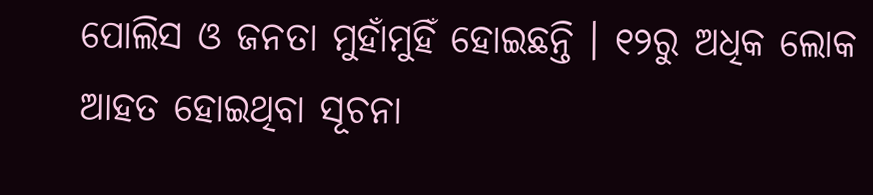ପୋଲିସ ଓ ଜନତା ମୁହାଁମୁହିଁ ହୋଇଛନ୍ତି । ୧୨ରୁ ଅଧିକ ଲୋକ ଆହତ ହୋଇଥିବା ସୂଚନା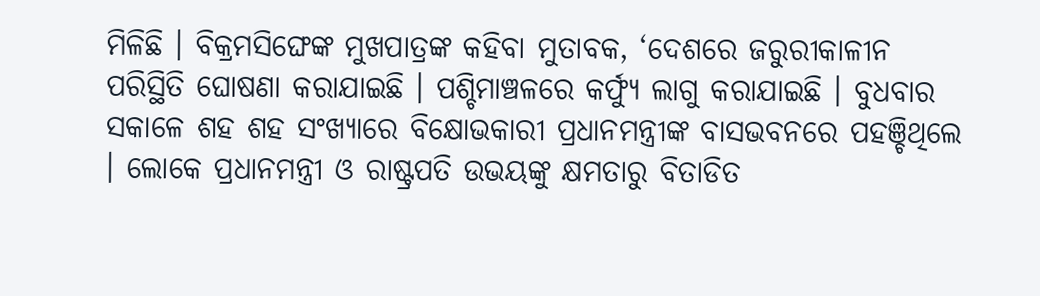ମିଳିଛି । ବିକ୍ରମସିଙ୍ଘେଙ୍କ ମୁଖପାତ୍ରଙ୍କ କହିବା ମୁତାବକ, ‘ଦେଶରେ ଜରୁରୀକାଳୀନ ପରିସ୍ଥିତି ଘୋଷଣା କରାଯାଇଛି । ପଶ୍ଚିମାଞ୍ଚଳରେ କର୍ଫ୍ୟୁ ଲାଗୁ କରାଯାଇଛି । ବୁଧବାର ସକାଳେ ଶହ ଶହ ସଂଖ୍ୟାରେ ବିକ୍ଷୋଭକାରୀ ପ୍ରଧାନମନ୍ତ୍ରୀଙ୍କ ବାସଭବନରେ ପହଞ୍ଚିଥିଲେ । ଲୋକେ ପ୍ରଧାନମନ୍ତ୍ରୀ ଓ ରାଷ୍ଟ୍ରପତି ଉଭୟଙ୍କୁ କ୍ଷମତାରୁ ବିତାଡିତ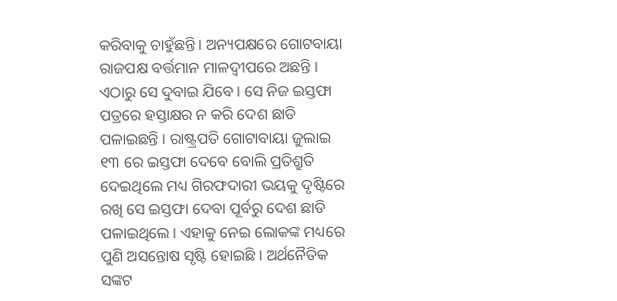କରିବାକୁ ଚାହୁଁଛନ୍ତି । ଅନ୍ୟପକ୍ଷରେ ଗୋଟବାୟା ରାଜପକ୍ଷ ବର୍ତ୍ତମାନ ମାଳଦ୍ୱୀପରେ ଅଛନ୍ତି । ଏଠାରୁ ସେ ଦୁବାଇ ଯିବେ । ସେ ନିଜ ଇସ୍ତଫା ପତ୍ରରେ ହସ୍ତାକ୍ଷର ନ କରି ଦେଶ ଛାଡି ପଳାଇଛନ୍ତି । ରାଷ୍ଟ୍ରପତି ଗୋଟାବାୟା ଜୁଲାଇ ୧୩ ରେ ଇସ୍ତଫା ଦେବେ ବୋଲି ପ୍ରତିଶ୍ରୁତି ଦେଇଥିଲେ ମଧ୍ୟ ଗିରଫଦାରୀ ଭୟକୁ ଦୃଷ୍ଟିରେ ରଖି ସେ ଇସ୍ତଫା ଦେବା ପୂର୍ବରୁ ଦେଶ ଛାଡି ପଳାଇଥିଲେ । ଏହାକୁ ନେଇ ଲୋକଙ୍କ ମଧ୍ୟରେ ପୁଣି ଅସନ୍ତୋଷ ସୃଷ୍ଟି ହୋଇଛି । ଅର୍ଥନୈତିକ ସଙ୍କଟ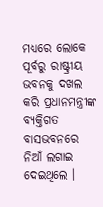ମଧ୍ୟରେ ଲୋକେ ପୂର୍ବରୁ ରାଷ୍ଟ୍ରୀୟ ଭବନକୁ ଦଖଲ କରି ପ୍ରଧାନମନ୍ତ୍ରୀଙ୍କ ବ୍ୟକ୍ତିଗତ ବାସଭବନରେ ନିଆଁ ଲଗାଇ ଦେଇଥିଲେ ।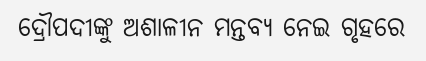ଦ୍ରୌପଦୀଙ୍କୁ ଅଶାଳୀନ ମନ୍ତବ୍ୟ ନେଇ ଗୃହରେ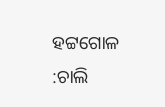ହଟ୍ଟଗୋଳ :ଚାଲି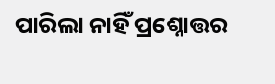ପାରିଲା ନାହିଁ ପ୍ରଶ୍ନୋତ୍ତର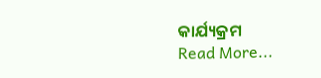କାର୍ଯ୍ୟକ୍ରମ
Read More...